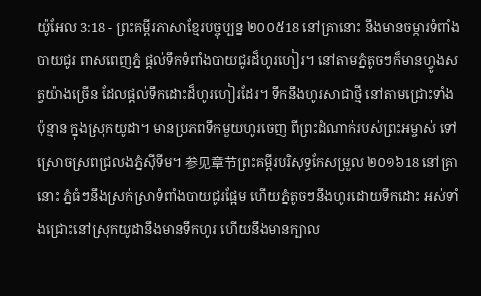យ៉ូអែល 3:18 - ព្រះគម្ពីរភាសាខ្មែរបច្ចុប្បន្ន ២០០៥18 នៅគ្រានោះ នឹងមានចម្ការទំពាំងបាយជូរ ពាសពេញភ្នំ ផ្ដល់ទឹកទំពាំងបាយជូរដ៏ហូរហៀរ។ នៅតាមភ្នំតូចៗក៏មានហ្វូងសត្វយ៉ាងច្រើន ដែលផ្ដល់ទឹកដោះដ៏ហូរហៀរដែរ។ ទឹកនឹងហូរសាជាថ្មី នៅតាមជ្រោះទាំងប៉ុន្មាន ក្នុងស្រុកយូដា។ មានប្រភពទឹកមួយហូរចេញ ពីព្រះដំណាក់របស់ព្រះអម្ចាស់ ទៅស្រោចស្រពជ្រលងភ្នំស៊ីទីម។ 参见章节ព្រះគម្ពីរបរិសុទ្ធកែសម្រួល ២០១៦18 នៅគ្រានោះ ភ្នំធំៗនឹងស្រក់ស្រាទំពាំងបាយជូរផ្អែម ហើយភ្នំតូចៗនឹងហូរដោយទឹកដោះ អស់ទាំងជ្រោះនៅស្រុកយូដានឹងមានទឹកហូរ ហើយនឹងមានក្បាល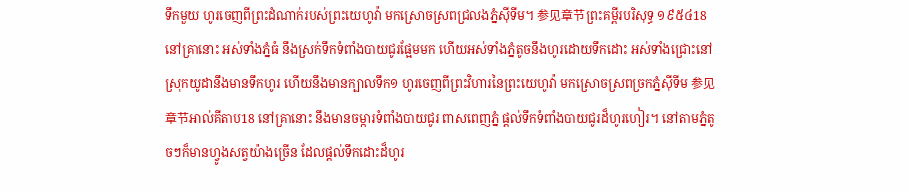ទឹកមួយ ហូរចេញពីព្រះដំណាក់របស់ព្រះយេហូវ៉ា មកស្រោចស្រពជ្រលងភ្នំស៊ីទីម។ 参见章节ព្រះគម្ពីរបរិសុទ្ធ ១៩៥៤18 នៅគ្រានោះ អស់ទាំងភ្នំធំ នឹងស្រក់ទឹកទំពាំងបាយជូរផ្អែមមក ហើយអស់ទាំងភ្នំតូចនឹងហូរដោយទឹកដោះ អស់ទាំងជ្រោះនៅស្រុកយូដានឹងមានទឹកហូរ ហើយនឹងមានក្បាលទឹក១ ហូរចេញពីព្រះវិហារនៃព្រះយេហូវ៉ា មកស្រោចស្រពច្រកភ្នំស៊ីទីម 参见章节អាល់គីតាប18 នៅគ្រានោះ នឹងមានចម្ការទំពាំងបាយជូរ ពាសពេញភ្នំ ផ្ដល់ទឹកទំពាំងបាយជូរដ៏ហូរហៀរ។ នៅតាមភ្នំតូចៗក៏មានហ្វូងសត្វយ៉ាងច្រើន ដែលផ្ដល់ទឹកដោះដ៏ហូរ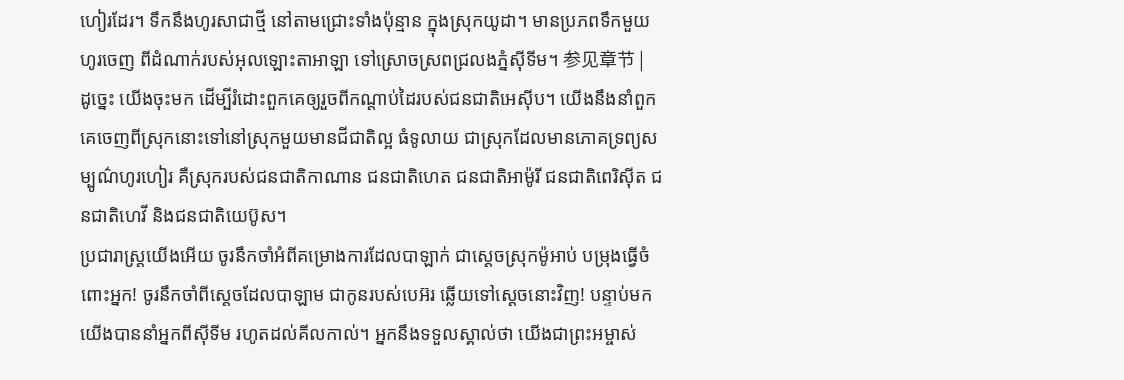ហៀរដែរ។ ទឹកនឹងហូរសាជាថ្មី នៅតាមជ្រោះទាំងប៉ុន្មាន ក្នុងស្រុកយូដា។ មានប្រភពទឹកមួយហូរចេញ ពីដំណាក់របស់អុលឡោះតាអាឡា ទៅស្រោចស្រពជ្រលងភ្នំស៊ីទីម។ 参见章节 |
ដូច្នេះ យើងចុះមក ដើម្បីរំដោះពួកគេឲ្យរួចពីកណ្ដាប់ដៃរបស់ជនជាតិអេស៊ីប។ យើងនឹងនាំពួកគេចេញពីស្រុកនោះទៅនៅស្រុកមួយមានជីជាតិល្អ ធំទូលាយ ជាស្រុកដែលមានភោគទ្រព្យសម្បូណ៌ហូរហៀរ គឺស្រុករបស់ជនជាតិកាណាន ជនជាតិហេត ជនជាតិអាម៉ូរី ជនជាតិពេរិស៊ីត ជនជាតិហេវី និងជនជាតិយេប៊ូស។
ប្រជារាស្ត្រយើងអើយ ចូរនឹកចាំអំពីគម្រោងការដែលបាឡាក់ ជាស្ដេចស្រុកម៉ូអាប់ បម្រុងធ្វើចំពោះអ្នក! ចូរនឹកចាំពីស្ដេចដែលបាឡាម ជាកូនរបស់បេអ៊រ ឆ្លើយទៅស្ដេចនោះវិញ! បន្ទាប់មក យើងបាននាំអ្នកពីស៊ីទីម រហូតដល់គីលកាល់។ អ្នកនឹងទទួលស្គាល់ថា យើងជាព្រះអម្ចាស់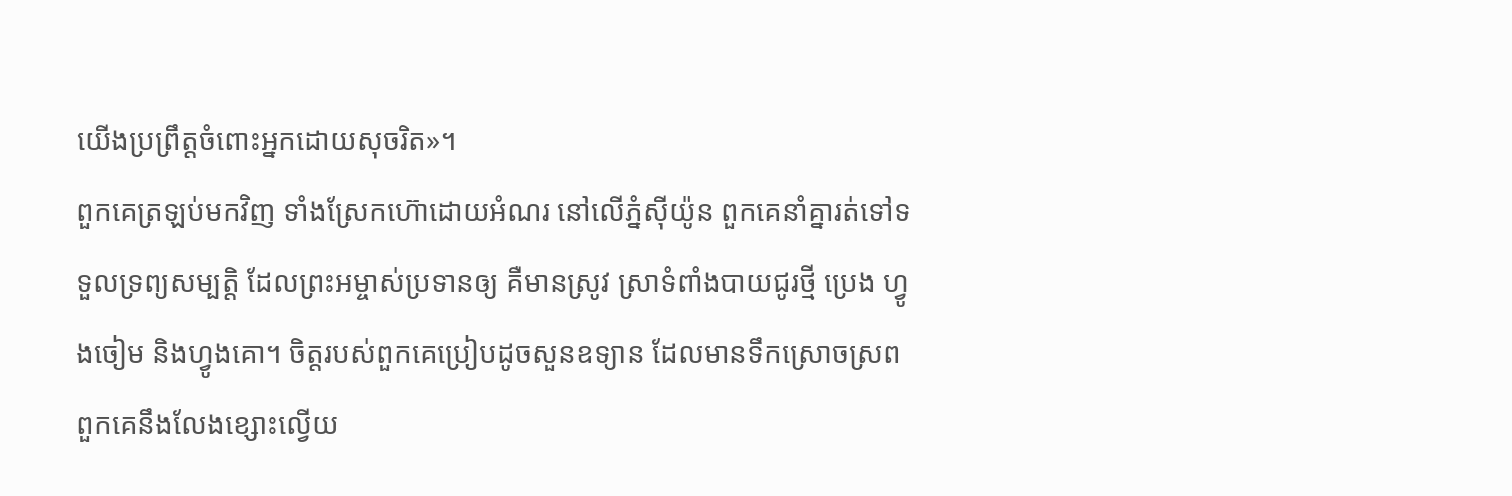យើងប្រព្រឹត្តចំពោះអ្នកដោយសុចរិត»។
ពួកគេត្រឡប់មកវិញ ទាំងស្រែកហ៊ោដោយអំណរ នៅលើភ្នំស៊ីយ៉ូន ពួកគេនាំគ្នារត់ទៅទទួលទ្រព្យសម្បត្តិ ដែលព្រះអម្ចាស់ប្រទានឲ្យ គឺមានស្រូវ ស្រាទំពាំងបាយជូរថ្មី ប្រេង ហ្វូងចៀម និងហ្វូងគោ។ ចិត្តរបស់ពួកគេប្រៀបដូចសួនឧទ្យាន ដែលមានទឹកស្រោចស្រព ពួកគេនឹងលែងខ្សោះល្វើយ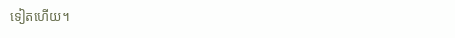ទៀតហើយ។